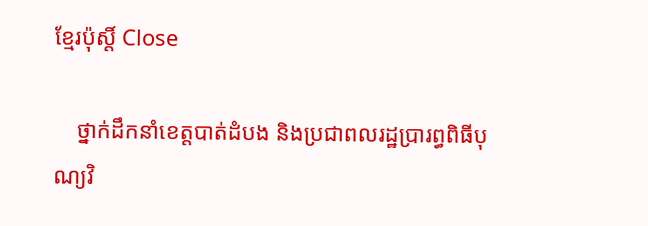ខ្មែរប៉ុស្ដិ៍ Close

    ថ្នាក់ដឹកនាំខេត្តបាត់ដំបង និងប្រជាពលរដ្ឋប្រារព្ធពិធីបុណ្យវិ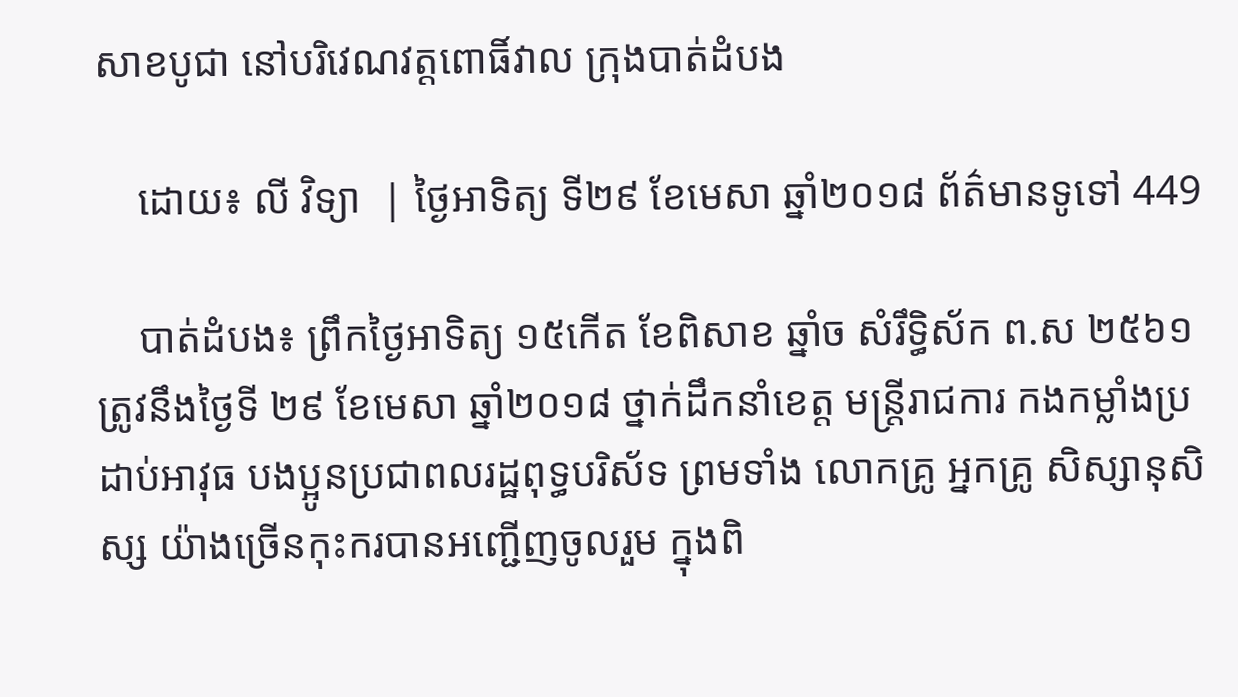សាខបូជា នៅបរិវេណវត្តពោធិ៍វាល ក្រុងបាត់ដំបង

    ដោយ៖ លី វិទ្យា  | ថ្ងៃអាទិត្យ ទី២៩ ខែមេសា ឆ្នាំ២០១៨ ព័ត៌មានទូទៅ 449

    បាត់ដំបង៖ ព្រឹកថ្ងៃអាទិត្យ ១៥កើត ខែពិសាខ ឆ្នាំច សំរឹទ្ធិស័ក ព.ស ២៥៦១ ត្រូវនឹងថ្ងៃទី ២៩ ខែមេសា ឆ្នាំ២០១៨ ថ្នាក់ដឹកនាំខេត្ត មន្ត្រីរាជការ កងកម្លាំងប្រដាប់អាវុធ បងប្អូនប្រជាពលរដ្ឋពុទ្ធបរិស័ទ ព្រមទាំង លោកគ្រូ អ្នកគ្រូ សិស្សានុសិស្ស យ៉ាងច្រើនកុះករបានអញ្ជើញចូលរួម ក្នុងពិ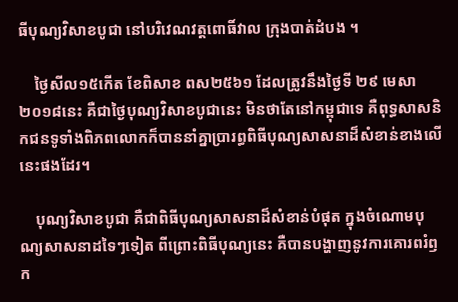ធីបុណ្យវិសាខបូជា នៅបរិវេណវត្តពោធិ៍វាល ក្រុងបាត់ដំបង ។

    ថ្ងៃសីល១៥កើត ខែពិសាខ ពស២៥៦១ ដែលត្រូវនឹងថ្ងៃទី ២៩ មេសា ២០១៨នេះ គឺជាថ្ងៃបុណ្យវិសាខបូជានេះ មិនថាតែនៅកម្ពុជាទេ គឺពុទ្ធសាសនិកជនទូទាំងពិភពលោកក៏បាននាំគ្នាប្រារព្ធពិធីបុណ្យសាសនាដ៏សំខាន់ខាងលើនេះផងដែរ។

    បុណ្យវិសាខបូជា គឺជាពិធីបុណ្យសាសនាដ៏សំខាន់បំផុត ក្នុងចំណោមបុណ្យសាសនាដទៃៗទៀត ពីព្រោះពិធីបុណ្យនេះ គឺបានបង្ហាញនូវការគោរពរំឭក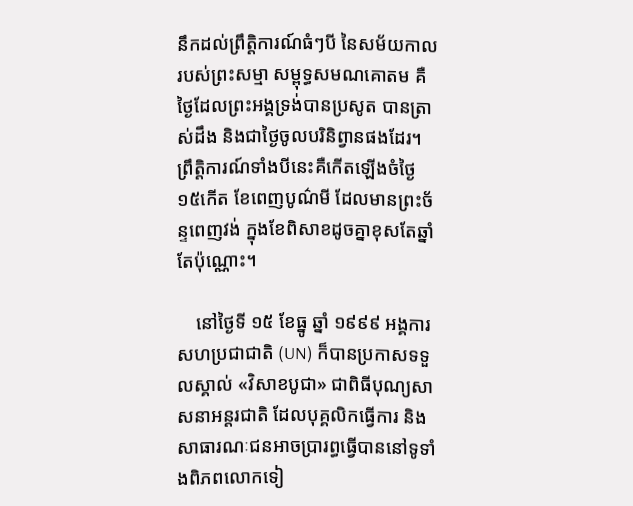នឹកដល់ព្រឹត្តិការណ៍ធំៗបី នៃសម័យកាលរបស់ព្រះសម្មា សម្ពុទ្ធសមណគោតម គឺថ្ងៃដែលព្រះអង្គទ្រង់បានប្រសូត បានត្រាស់ដឹង និងជាថ្ងៃចូលបរិនិព្វានផងដែរ។ ព្រឹត្តិការណ៍ទាំងបីនេះគឺកើតឡើងចំថ្ងៃ ១៥កើត ខែពេញបូណ៌មី ដែលមានព្រះច័ន្ទពេញវង់ ក្នុងខែពិសាខដូចគ្នាខុសតែឆ្នាំតែប៉ុណ្ណោះ។

    នៅថ្ងៃទី ១៥ ខែធ្នូ ឆ្នាំ ១៩៩៩ អង្គការសហប្រជាជាតិ (UN) ក៏បានប្រកាសទទួលស្គាល់ «វិសាខបូជា» ជាពិធីបុណ្យសាសនាអន្តរជាតិ ដែលបុគ្គលិកធ្វើការ និងសាធារណៈជនអាចប្រារព្ធធ្វើបាននៅទូទាំងពិភពលោកទៀ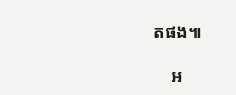តផង៕

    អ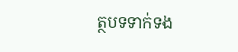ត្ថបទទាក់ទង